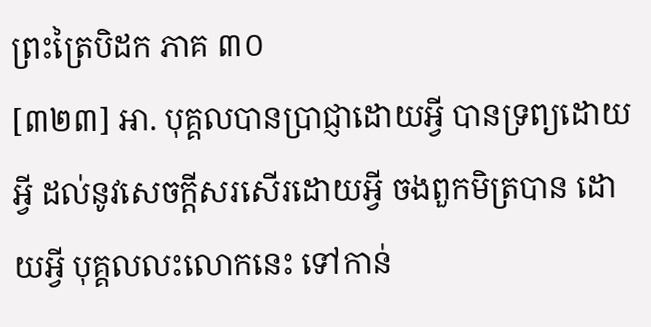ព្រះត្រៃបិដក ភាគ ៣០
[៣២៣] អា. បុគ្គលបានប្រាជ្ញាដោយអ្វី បានទ្រព្យដោយអ្វី ដល់នូវសេចក្តីសរសើរដោយអ្វី ចងពួកមិត្របាន ដោយអ្វី បុគ្គលលះលោកនេះ ទៅកាន់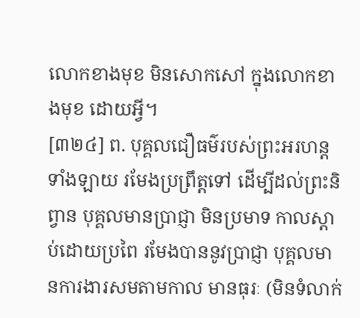លោកខាងមុខ មិនសោកសៅ ក្នុងលោកខាងមុខ ដោយអ្វី។
[៣២៤] ព. បុគ្គលជឿធម៌របស់ព្រះអរហន្តទាំងឡាយ រមែងប្រព្រឹត្តទៅ ដើម្បីដល់ព្រះនិព្វាន បុគ្គលមានប្រាជ្ញា មិនប្រមាទ កាលស្តាប់ដោយប្រពៃ រមែងបាននូវប្រាជ្ញា បុគ្គលមានការងារសមតាមកាល មានធុរៈ (មិនទំលាក់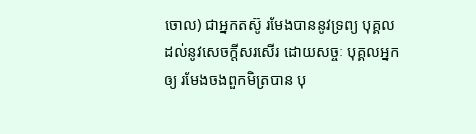ចោល) ជាអ្នកតស៊ូ រមែងបាននូវទ្រព្យ បុគ្គលដល់នូវសេចក្តីសរសើរ ដោយសច្ចៈ បុគ្គលអ្នកឲ្យ រមែងចងពួកមិត្របាន បុ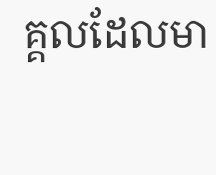គ្គលដែលមា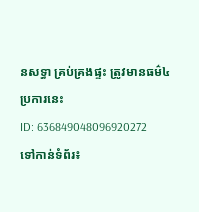នសទ្ធា គ្រប់គ្រងផ្ទះ ត្រូវមានធម៌៤ប្រការនេះ
ID: 636849048096920272
ទៅកាន់ទំព័រ៖